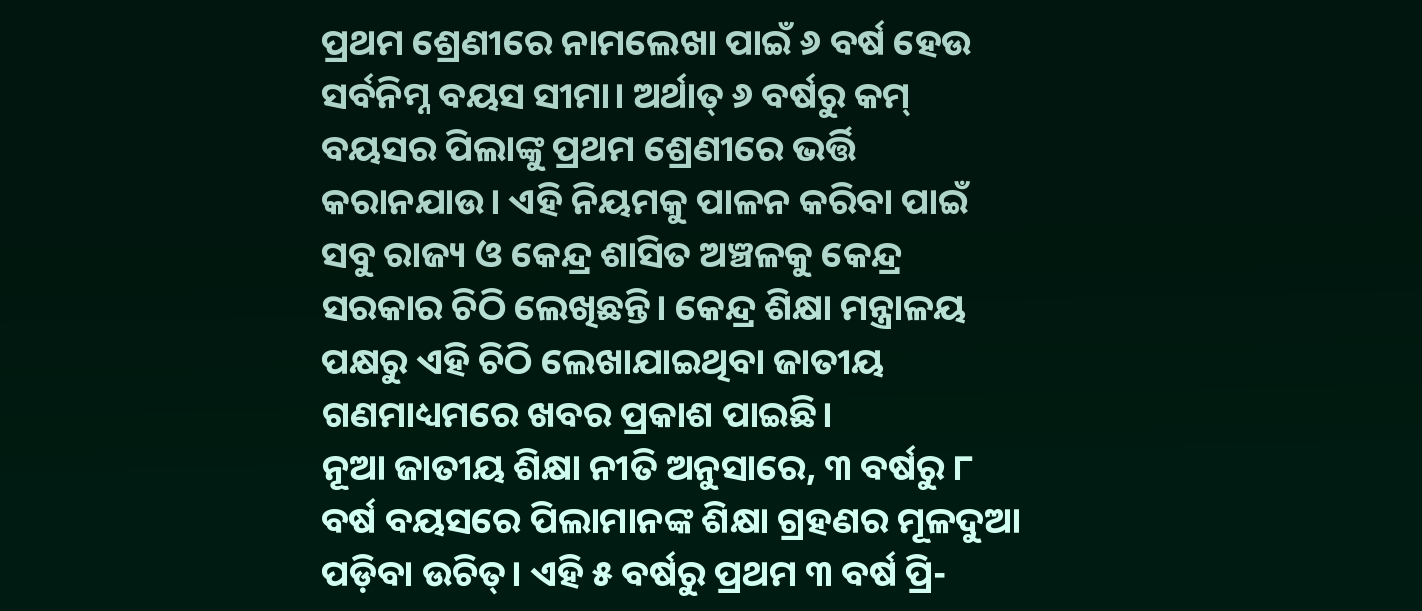ପ୍ରଥମ ଶ୍ରେଣୀରେ ନାମଲେଖା ପାଇଁ ୬ ବର୍ଷ ହେଉ ସର୍ବନିମ୍ନ ବୟସ ସୀମା। ଅର୍ଥାତ୍ ୬ ବର୍ଷରୁ କମ୍ ବୟସର ପିଲାଙ୍କୁ ପ୍ରଥମ ଶ୍ରେଣୀରେ ଭର୍ତ୍ତି କରାନଯାଉ। ଏହି ନିୟମକୁ ପାଳନ କରିବା ପାଇଁ ସବୁ ରାଜ୍ୟ ଓ କେନ୍ଦ୍ର ଶାସିତ ଅଞ୍ଚଳକୁ କେନ୍ଦ୍ର ସରକାର ଚିଠି ଲେଖିଛନ୍ତି। କେନ୍ଦ୍ର ଶିକ୍ଷା ମନ୍ତ୍ରାଳୟ ପକ୍ଷରୁ ଏହି ଚିଠି ଲେଖାଯାଇଥିବା ଜାତୀୟ ଗଣମାଧ୍ୟମରେ ଖବର ପ୍ରକାଶ ପାଇଛି।
ନୂଆ ଜାତୀୟ ଶିକ୍ଷା ନୀତି ଅନୁସାରେ, ୩ ବର୍ଷରୁ ୮ ବର୍ଷ ବୟସରେ ପିଲାମାନଙ୍କ ଶିକ୍ଷା ଗ୍ରହଣର ମୂଳଦୁଆ ପଡ଼ିବା ଉଚିତ୍। ଏହି ୫ ବର୍ଷରୁ ପ୍ରଥମ ୩ ବର୍ଷ ପ୍ରି-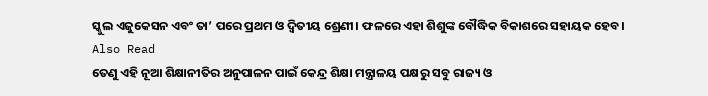ସ୍କୁଲ ଏଜୁକେସନ ଏବଂ ତା’ ପରେ ପ୍ରଥମ ଓ ଦ୍ୱିତୀୟ ଶ୍ରେଣୀ। ଫଳରେ ଏହା ଶିଶୁଙ୍କ ବୌଦ୍ଧିକ ବିକାଶରେ ସହାୟକ ହେବ।
Also Read
ତେଣୁ ଏହି ନୂଆ ଶିକ୍ଷାନୀତିର ଅନୁପାଳନ ପାଇଁ କେନ୍ଦ୍ର ଶିକ୍ଷା ମନ୍ତ୍ରାଳୟ ପକ୍ଷରୁ ସବୁ ରାଜ୍ୟ ଓ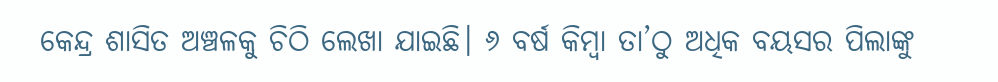କେନ୍ଦ୍ର ଶାସିତ ଅଞ୍ଚଳକୁ ଚିଠି ଲେଖା ଯାଇଛି। ୬ ବର୍ଷ କିମ୍ବା ତା’ଠୁ ଅଧିକ ବୟସର ପିଲାଙ୍କୁ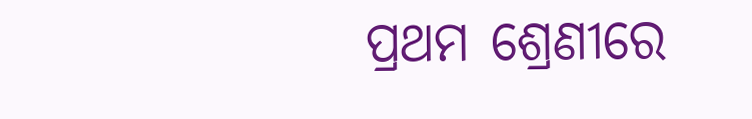ପ୍ରଥମ ଶ୍ରେଣୀରେ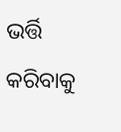ଭର୍ତ୍ତି କରିବାକୁ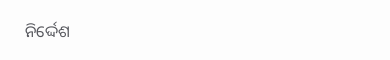ନିର୍ଦ୍ଦେଶ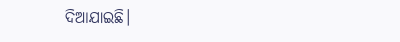ଦିଆଯାଇଛି।